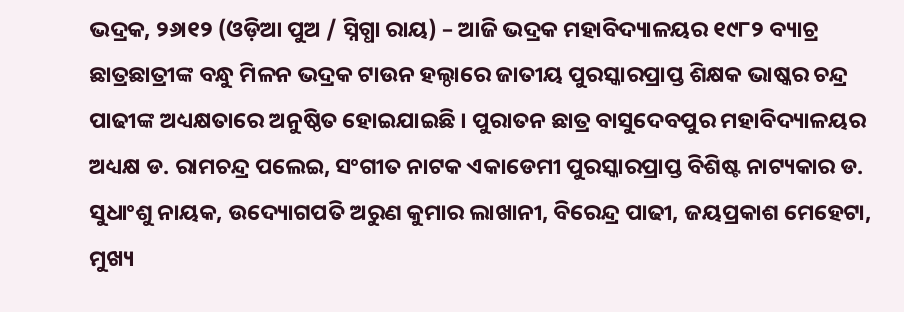ଭଦ୍ରକ, ୨୬ା୧୨ (ଓଡ଼ିଆ ପୁଅ / ସ୍ନିଗ୍ଧା ରାୟ) – ଆଜି ଭଦ୍ରକ ମହାବିଦ୍ୟାଳୟର ୧୯୮୨ ବ୍ୟାଚ୍ର ଛାତ୍ରଛାତ୍ରୀଙ୍କ ବନ୍ଧୁ ମିଳନ ଭଦ୍ରକ ଟାଉନ ହଲ୍ଠାରେ ଜାତୀୟ ପୁରସ୍କାରପ୍ରାପ୍ତ ଶିକ୍ଷକ ଭାଷ୍କର ଚନ୍ଦ୍ର ପାଢୀଙ୍କ ଅଧ୍ୟକ୍ଷତାରେ ଅନୁଷ୍ଠିତ ହୋଇଯାଇଛି । ପୁରାତନ ଛାତ୍ର ବାସୁଦେବପୁର ମହାବିଦ୍ୟାଳୟର ଅଧ୍ୟକ୍ଷ ଡ. ରାମଚନ୍ଦ୍ର ପଲେଇ, ସଂଗୀତ ନାଟକ ଏକାଡେମୀ ପୁରସ୍କାରପ୍ରାପ୍ତ ବିଶିଷ୍ଟ ନାଟ୍ୟକାର ଡ. ସୁଧାଂଶୁ ନାୟକ, ଉଦ୍ୟୋଗପତି ଅରୁଣ କୁମାର ଲାଖାନୀ, ବିରେନ୍ଦ୍ର ପାଢୀ, ଜୟପ୍ରକାଶ ମେହେଟା, ମୁଖ୍ୟ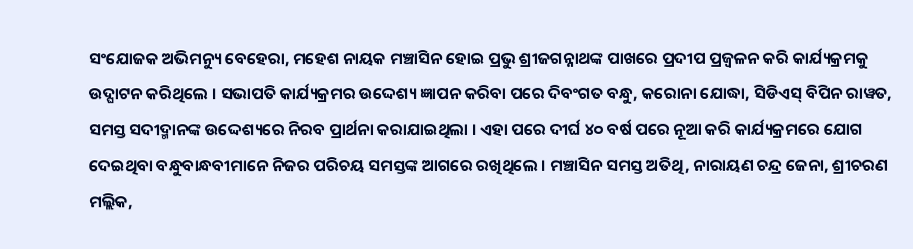ସଂଯୋଜକ ଅଭିମନ୍ୟୁ ବେହେରା, ମହେଶ ନାୟକ ମଞ୍ଚାସିନ ହୋଇ ପ୍ରଭୁ ଶ୍ରୀଜଗନ୍ନାଥଙ୍କ ପାଖରେ ପ୍ରଦୀପ ପ୍ରଜ୍ୱଳନ କରି କାର୍ଯ୍ୟକ୍ରମକୁ ଉଦ୍ଘାଟନ କରିଥିଲେ । ସଭାପତି କାର୍ଯ୍ୟକ୍ରମର ଉଦ୍ଦେଶ୍ୟ ଜ୍ଞାପନ କରିବା ପରେ ଦିବଂଗତ ବନ୍ଧୁ, କରୋନା ଯୋଦ୍ଧା, ସିଡିଏସ୍ ବିପିନ ରାୱତ, ସମସ୍ତ ସଦୀଦ୍ମାନଙ୍କ ଉଦ୍ଦେଶ୍ୟରେ ନିରବ ପ୍ରାର୍ଥନା କରାଯାଇଥିଲା । ଏହା ପରେ ଦୀର୍ଘ ୪୦ ବର୍ଷ ପରେ ନୂଆ କରି କାର୍ଯ୍ୟକ୍ରମରେ ଯୋଗ ଦେଇଥିବା ବନ୍ଧୁବାନ୍ଧବୀମାନେ ନିଜର ପରିଚୟ ସମସ୍ତଙ୍କ ଆଗରେ ରଖିଥିଲେ । ମଞ୍ଚାସିନ ସମସ୍ତ ଅତିଥି, ନାରାୟଣ ଚନ୍ଦ୍ର ଜେନା, ଶ୍ରୀଚରଣ ମଲ୍ଲିକ,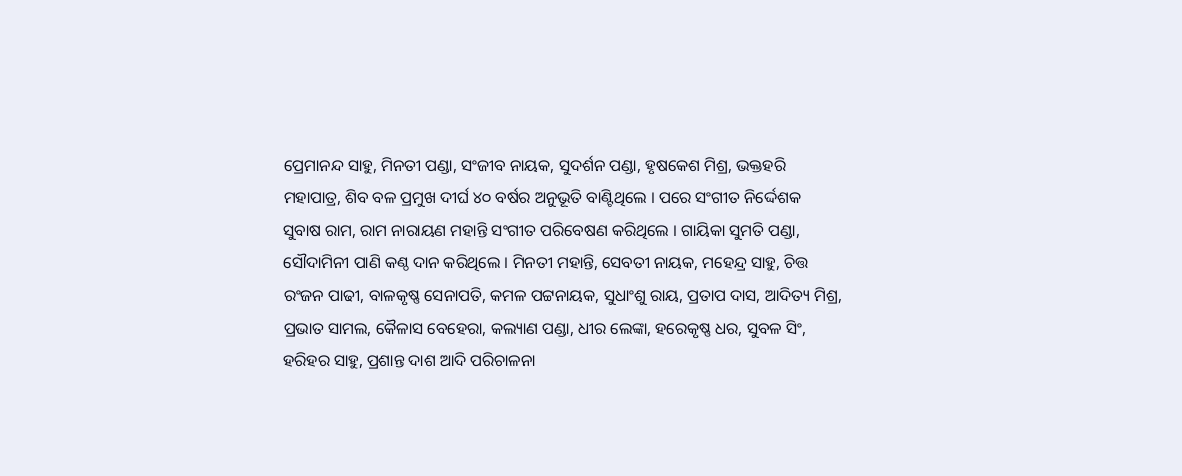ପ୍ରେମାନନ୍ଦ ସାହୁ, ମିନତୀ ପଣ୍ଡା, ସଂଜୀବ ନାୟକ, ସୁଦର୍ଶନ ପଣ୍ଡା, ହୃଷକେଶ ମିଶ୍ର, ଭକ୍ତହରି ମହାପାତ୍ର, ଶିବ ବଳ ପ୍ରମୁଖ ଦୀର୍ଘ ୪୦ ବର୍ଷର ଅନୁଭୂତି ବାଣ୍ଟିଥିଲେ । ପରେ ସଂଗୀତ ନିର୍ଦ୍ଦେଶକ ସୁବାଷ ରାମ, ରାମ ନାରାୟଣ ମହାନ୍ତି ସଂଗୀତ ପରିବେଷଣ କରିଥିଲେ । ଗାୟିକା ସୁମତି ପଣ୍ଡା, ସୌଦାମିନୀ ପାଣି କଣ୍ଠ ଦାନ କରିଥିଲେ । ମିନତୀ ମହାନ୍ତି, ସେବତୀ ନାୟକ, ମହେନ୍ଦ୍ର ସାହୁ, ଚିତ୍ତ ରଂଜନ ପାଢୀ, ବାଳକୃଷ୍ଣ ସେନାପତି, କମଳ ପଟ୍ଟନାୟକ, ସୁଧାଂଶୁ ରାୟ, ପ୍ରତାପ ଦାସ, ଆଦିତ୍ୟ ମିଶ୍ର, ପ୍ରଭାତ ସାମଲ, କୈଳାସ ବେହେରା, କଲ୍ୟାଣ ପଣ୍ଡା, ଧୀର ଲେଙ୍କା, ହରେକୃଷ୍ଣ ଧର, ସୁବଳ ସିଂ, ହରିହର ସାହୁ, ପ୍ରଶାନ୍ତ ଦାଶ ଆଦି ପରିଚାଳନା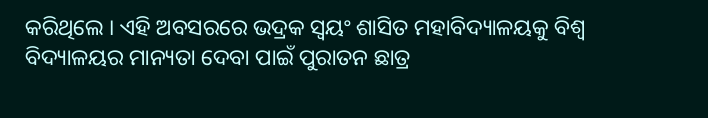କରିଥିଲେ । ଏହି ଅବସରରେ ଭଦ୍ରକ ସ୍ୱୟଂ ଶାସିତ ମହାବିଦ୍ୟାଳୟକୁ ବିଶ୍ୱ ବିଦ୍ୟାଳୟର ମାନ୍ୟତା ଦେବା ପାଇଁ ପୁରାତନ ଛାତ୍ର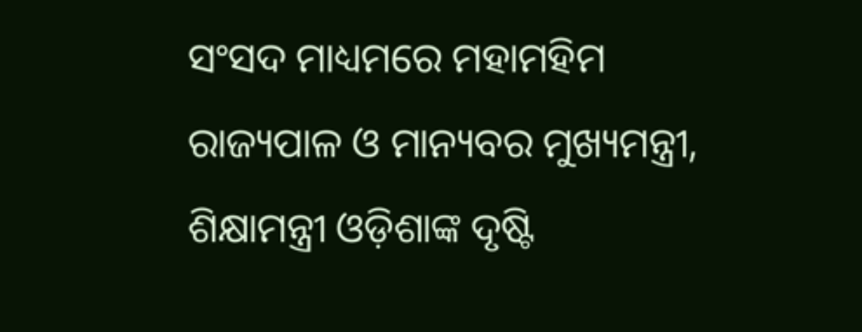ସଂସଦ ମାଧ୍ୟମରେ ମହାମହିମ ରାଜ୍ୟପାଳ ଓ ମାନ୍ୟବର ମୁଖ୍ୟମନ୍ତ୍ରୀ, ଶିକ୍ଷାମନ୍ତ୍ରୀ ଓଡ଼ିଶାଙ୍କ ଦୃଷ୍ଟି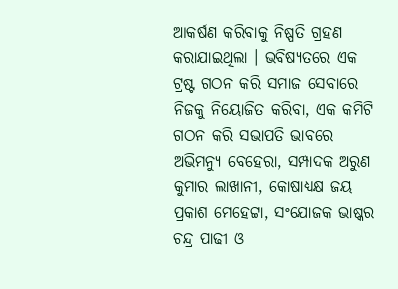ଆକର୍ଷଣ କରିବାକୁ ନିଷ୍ପତି ଗ୍ରହଣ କରାଯାଇଥିଲା । ଭବିଷ୍ୟତରେ ଏକ ଟ୍ରଷ୍ଟ ଗଠନ କରି ସମାଜ ସେବାରେ ନିଜକୁ ନିୟୋଜିତ କରିବା, ଏକ କମିଟି ଗଠନ କରି ସଭାପତି ଭାବରେ ଅଭିମନ୍ୟୁ ବେହେରା, ସମ୍ପାଦକ ଅରୁଣ କୁମାର ଲାଖାନୀ, କୋଷାଧ୍ୟକ୍ଷ ଜୟ ପ୍ରକାଶ ମେହେଟ୍ଟା, ସଂଯୋଜକ ଭାଷ୍କର ଚନ୍ଦ୍ର ପାଢୀ ଓ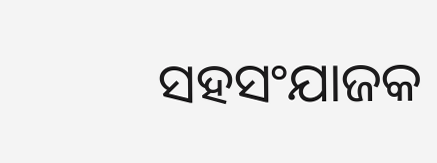ସହସଂଯାଜକ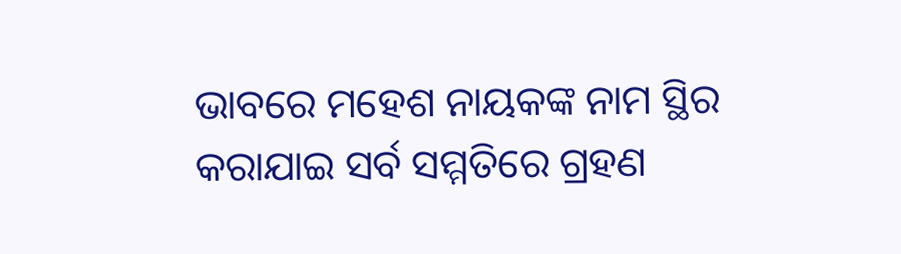ଭାବରେ ମହେଶ ନାୟକଙ୍କ ନାମ ସ୍ଥିର କରାଯାଇ ସର୍ବ ସମ୍ମତିରେ ଗ୍ରହଣ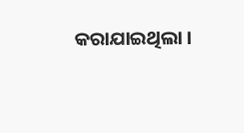କରାଯାଇଥିଲା ।